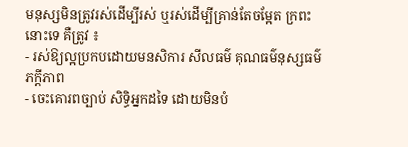មនុស្សមិនត្រូវរស់ដើម្បីរស់ ឬរស់ដើម្បីគ្រាន់តែចម្អែត ក្រពះនោះទេ គឺត្រូវ ៖
- រស់ឱ្យល្អប្រកបដោយមនសិការ សីលធម៌ គុណធម៌នុស្សធម៌ ភក្តីភាព
- ចេះគោរពច្បាប់ សិទ្ធិអ្នកដទៃ ដោយមិនបំ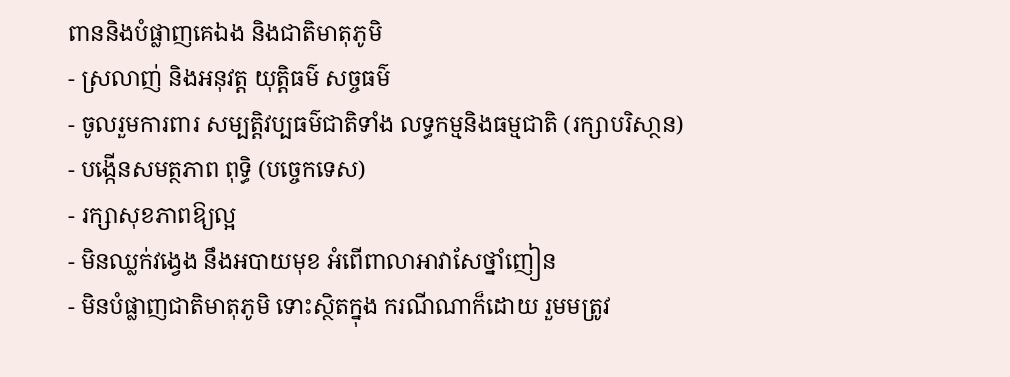ពាននិងបំផ្លាញគេឯង និងជាតិមាតុភូមិ
- ស្រលាញ់ និងអនុវត្ត យុត្តិធម៌ សច្ចធម៌
- ចូលរួមការពារ សម្បត្តិវប្បធម៌ជាតិទាំង លទ្ធកម្មនិងធម្មជាតិ (រក្សាបរិសា្ថន)
- បង្កើនសមត្ថភាព ពុទ្ធិ (បច្ចេកទេស)
- រក្សាសុខភាពឱ្យល្អ
- មិនឈ្លក់វង្វេង នឹងអបាយមុខ អំពើពាលាអាវាសែថ្នាំញៀន
- មិនបំផ្លាញជាតិមាតុភូមិ ទោះស្ថិតក្នុង ករណីណាក៏ដោយ រួមមត្រូវ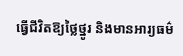ធ្វើជីវិតឱ្យថ្លៃថ្នូរ និងមានអារ្យធម៌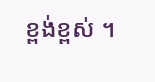ខ្ពង់ខ្ពស់ ។